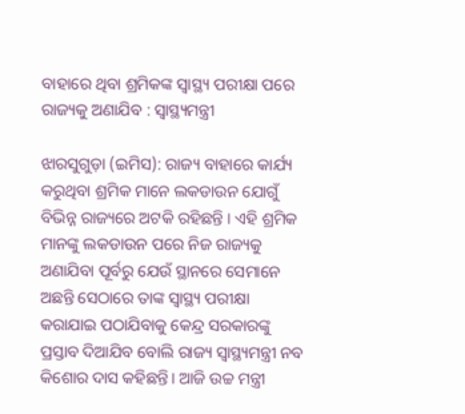ବାହାରେ ଥିବା ଶ୍ରମିକଙ୍କ ସ୍ବାସ୍ଥ୍ୟ ପରୀକ୍ଷା ପରେ ରାଜ୍ୟକୁ ଅଣାଯିବ : ସ୍ବାସ୍ଥ୍ୟମନ୍ତ୍ରୀ

ଝାରସୁଗୁଡ଼ା (ଇମିସ): ରାଜ୍ୟ ବାହାରେ କାର୍ଯ୍ୟ କରୁଥିବା ଶ୍ରମିକ ମାନେ ଲକଡାଉନ ଯୋଗୁଁ ବିଭିନ୍ନ ରାଜ୍ୟରେ ଅଟକି ରହିଛନ୍ତି । ଏହି ଶ୍ରମିକ ମାନଙ୍କୁ ଲକଡାଉନ ପରେ ନିଜ ରାଜ୍ୟକୁ ଅଣାଯିବା ପୂର୍ବରୁ ଯେଉଁ ସ୍ଥାନରେ ସେମାନେ ଅଛନ୍ତି ସେଠାରେ ତାଙ୍କ ସ୍ବାସ୍ଥ୍ୟ ପରୀକ୍ଷା କରାଯାଇ ପଠାଯିବାକୁ କେନ୍ଦ୍ର ସରକାରଙ୍କୁ ପ୍ରସ୍ତାବ ଦିଆଯିବ ବୋଲି ରାଜ୍ୟ ସ୍ବାସ୍ଥ୍ୟମନ୍ତ୍ରୀ ନବ କିଶୋର ଦାସ କହିଛନ୍ତି। ଆଜି ଉଚ୍ଚ ମନ୍ତ୍ରୀ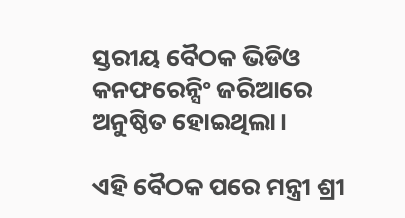ସ୍ତରୀୟ ବୈଠକ ଭିଡିଓ କନଫରେନ୍ସିଂ ଜରିଆରେ ଅନୁଷ୍ଠିତ ହୋଇଥିଲା।

ଏହି ବୈଠକ ପରେ ମନ୍ତ୍ରୀ ଶ୍ରୀ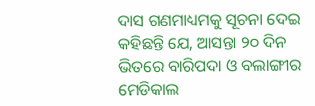ଦାସ ଗଣମାଧ୍ୟମକୁ ସୂଚନା ଦେଇ କହିଛନ୍ତି ଯେ, ଆସନ୍ତା ୨୦ ଦିନ ଭିତରେ ବାରିପଦା ଓ ବଲାଙ୍ଗୀର ମେଡିକାଲ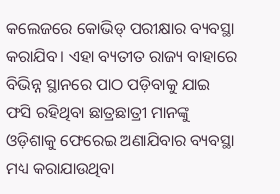କଲେଜରେ କୋଭିଡ୍ ପରୀକ୍ଷାର ବ୍ୟବସ୍ଥା କରାଯିବ। ଏହା ବ୍ୟତୀତ ରାଜ୍ୟ ବାହାରେ ବିଭିନ୍ନ ସ୍ଥାନରେ ପାଠ ପଡ଼ିବାକୁ ଯାଇ ଫସି ରହିଥିବା ଛାତ୍ରଛାତ୍ରୀ ମାନଙ୍କୁ ଓଡ଼ିଶାକୁ ଫେରେଇ ଅଣାଯିବାର ବ୍ୟବସ୍ଥା ମଧ୍ୟ କରାଯାଉଥିବା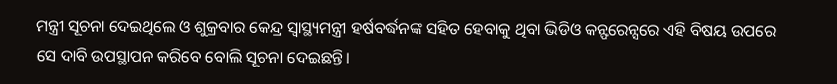ମନ୍ତ୍ରୀ ସୂଚନା ଦେଇଥିଲେ ଓ ଶୁକ୍ରବାର କେନ୍ଦ୍ର ସ୍ବାସ୍ଥ୍ୟମନ୍ତ୍ରୀ ହର୍ଷବର୍ଦ୍ଧନଙ୍କ ସହିତ ହେବାକୁ ଥିବା ଭିଡିଓ କନ୍ଫରେନ୍ସରେ ଏହି ବିଷୟ ଉପରେ ସେ ଦାବି ଉପସ୍ଥାପନ କରିବେ ବୋଲି ସୂଚନା ଦେଇଛନ୍ତି।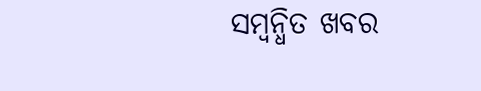ସମ୍ବନ୍ଧିତ ଖବର